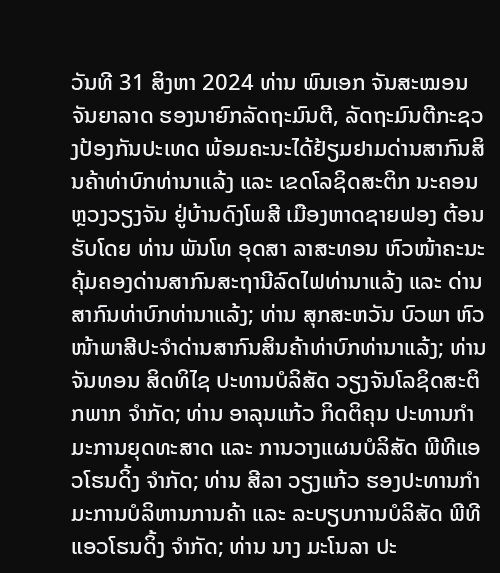ວັນທີ 31 ສິງຫາ 2024 ທ່ານ ພົນເອກ ຈັນສະໝອນ ຈັນຍາລາດ ຮອງນາຍົກລັດຖະມົນຕີ, ລັດຖະມົນຕີກະຊວງປ້ອງກັນປະເທດ ພ້ອມຄະນະໄດ້ຢ້ຽມຢາມດ່ານສາກົນສິນຄ້າທ່າບົກທ່ານາແລ້ງ ແລະ ເຂດໂລຊິດສະຕິກ ນະຄອນຫຼວງວຽງຈັນ ຢູ່ບ້ານດົງໂພສີ ເມືອງຫາດຊາຍຟອງ ຕ້ອນຮັບໂດຍ ທ່ານ ພັນໂທ ອຸດສາ ລາສະທອນ ຫົວໜ້າຄະນະຄຸ້ມຄອງດ່ານສາກົນສະຖານີລົດໄຟທ່ານາແລ້ງ ແລະ ດ່ານສາກົນທ່າບົກທ່ານາແລ້ງ; ທ່ານ ສຸກສະຫວັນ ບົວພາ ຫົວໜ້າພາສີປະຈຳດ່ານສາກົນສິນຄ້າທ່າບົກທ່ານາແລ້ງ; ທ່ານ ຈັນທອນ ສິດທິໄຊ ປະທານບໍລິສັດ ວຽງຈັນໂລຊິດສະຕິກພາກ ຈຳກັດ; ທ່ານ ອາລຸນແກ້ວ ກິດຕິຄຸນ ປະທານກຳມະການຍຸດທະສາດ ແລະ ການວາງແຜນບໍລິສັດ ພີທີແອວໂຮນດິ້ງ ຈຳກັດ; ທ່ານ ສີລາ ວຽງແກ້ວ ຮອງປະທານກຳມະການບໍລິຫານການຄ້າ ແລະ ລະບຽບການບໍລິສັດ ພີທີແອວໂຮນດິ້ງ ຈຳກັດ; ທ່ານ ນາງ ມະໂນລາ ປະ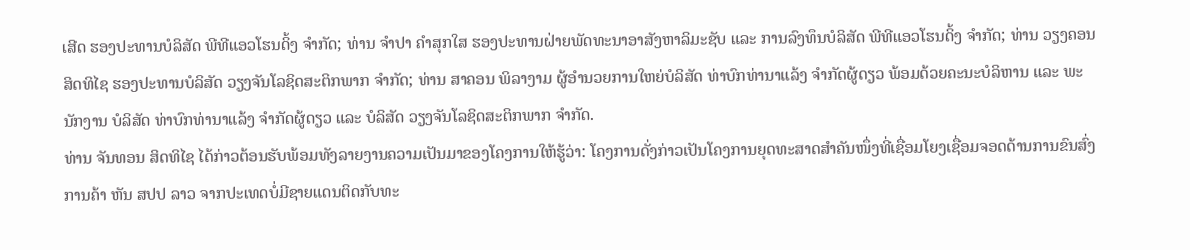ເສີດ ຮອງປະທານບໍລິສັດ ພີທີແອວໂຮນດິ້ງ ຈຳກັດ; ທ່ານ ຈຳປາ ຄຳສຸກໃສ ຮອງປະທານຝ່າຍພັດທະນາອາສັງຫາລິມະຊັບ ແລະ ການລົງທຶນບໍລິສັດ ພີທີແອວໂຮນດິ້ງ ຈຳກັດ; ທ່ານ ວຽງຄອນ ສິດທິໄຊ ຮອງປະທານບໍລິສັດ ວຽງຈັນໂລຊິດສະຕິກພາກ ຈຳກັດ; ທ່ານ ສາຄອນ ພິລາງາມ ຜູ້ອຳນວຍການໃຫຍ່ບໍລິສັດ ທ່າບົກທ່ານາແລ້ງ ຈຳກັດຜູ້ດຽວ ພ້ອມດ້ວຍຄະນະບໍລິຫານ ແລະ ພະນັກງານ ບໍລິສັດ ທ່າບົກທ່ານາແລ້ງ ຈຳກັດຜູ້ດຽວ ແລະ ບໍລິສັດ ວຽງຈັນໂລຊິດສະຕິກພາກ ຈຳກັດ.
ທ່ານ ຈັນທອນ ສິດທິໄຊ ໄດ້ກ່າວຕ້ອນຮັບພ້ອມທັງລາຍງານຄວາມເປັນມາຂອງໂຄງການໃຫ້ຮູ້ວ່າ: ໂຄງການດັ່ງກ່າວເປັນໂຄງການຍຸດທະສາດສຳຄັນໜຶ່ງທີ່ເຊື່ອມໂຍງເຊື່ອມຈອດດ້ານການຂົນສົ່ງການຄ້າ ຫັນ ສປປ ລາວ ຈາກປະເທດບໍ່ມີຊາຍແດນຕິດກັບທະ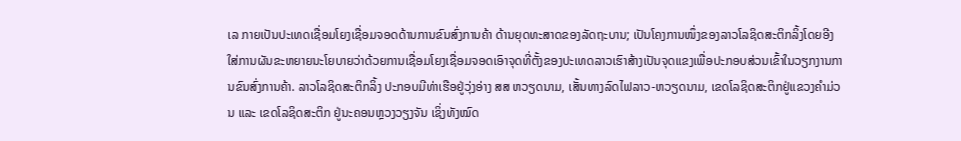ເລ ກາຍເປັນປະເທດເຊື່ອມໂຍງເຊື່ອມຈອດດ້ານການຂົນສົ່ງການຄ້າ ດ້ານຍຸດທະສາດຂອງລັດຖະບານ; ເປັນໂຄງການໜຶ່ງຂອງລາວໂລຊິດສະຕິກລິ້ງໂດຍອີງໃສ່ການຜັນຂະຫຍາຍນະໂຍບາຍວ່າດ້ວຍການເຊື່ອມໂຍງເຊື່ອມຈອດເອົາຈຸດທີ່ຕັ້ງຂອງປະເທດລາວເຮົາສ້າງເປັນຈຸດແຂງເພື່ອປະກອບສ່ວນເຂົ້າໃນວຽກງານການຂົນສົ່ງການຄ້າ. ລາວໂລຊິດສະຕິກລິ້ງ ປະກອບມີທ່າເຮືອຢູ່ວຸ່ງອ່າງ ສສ ຫວຽດນາມ, ເສັ້ນທາງລົດໄຟລາວ-ຫວຽດນາມ, ເຂດໂລຊິດສະຕິກຢູ່ແຂວງຄຳມ່ວນ ແລະ ເຂດໂລຊິດສະຕິກ ຢູ່ນະຄອນຫຼວງວຽງຈັນ ເຊິ່ງທັງໝົດ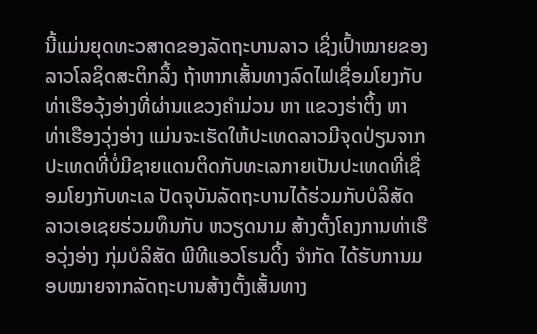ນີ້ແມ່ນຍຸດທະວສາດຂອງລັດຖະບານລາວ ເຊິ່ງເປົ້າໝາຍຂອງລາວໂລຊິດສະຕິກລິ້ງ ຖ້າຫາກເສັ້ນທາງລົດໄຟເຊື່ອມໂຍງກັບທ່າເຮືອວຸ້ງອ່າງທີ່ຜ່ານແຂວງຄຳມ່ວນ ຫາ ແຂວງຮ່າຕິ້ງ ຫາ ທ່າເຮືອງວຸ່ງອ່າງ ແມ່ນຈະເຮັດໃຫ້ປະເທດລາວມີຈຸດປ່ຽນຈາກປະເທດທີ່ບໍ່ມີຊາຍແດນຕິດກັບທະເລກາຍເປັນປະເທດທີ່ເຊື່ອມໂຍງກັບທະເລ ປັດຈຸບັນລັດຖະບານໄດ້ຮ່ວມກັບບໍລິສັດ ລາວເອເຊຍຮ່ວມທຶນກັບ ຫວຽດນາມ ສ້າງຕັ້ງໂຄງການທ່າເຮືອວຸ່ງອ່າງ ກຸ່ມບໍລິສັດ ພີທີແອວໂຮນດິ້ງ ຈຳກັດ ໄດ້ຮັບການມອບໝາຍຈາກລັດຖະບານສ້າງຕັ້ງເສັ້ນທາງ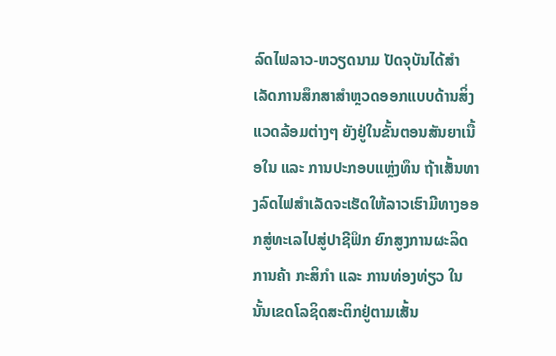ລົດໄຟລາວ-ຫວຽດນາມ ປັດຈຸບັນໄດ້ສຳເລັດການສຶກສາສຳຫຼວດອອກແບບດ້ານສິ່ງແວດລ້ອມຕ່າງໆ ຍັງຢູ່ໃນຂັ້ນຕອນສັນຍາເນື້ອໃນ ແລະ ການປະກອບແຫຼ່ງທຶນ ຖ້າເສັ້ນທາງລົດໄຟສຳເລັດຈະເຮັດໃຫ້ລາວເຮົາມີທາງອອກສູ່ທະເລໄປສູ່ປາຊີຟິກ ຍົກສູງການຜະລິດ ການຄ້າ ກະສິກຳ ແລະ ການທ່ອງທ່ຽວ ໃນນັ້ນເຂດໂລຊິດສະຕິກຢູ່ຕາມເສັ້ນ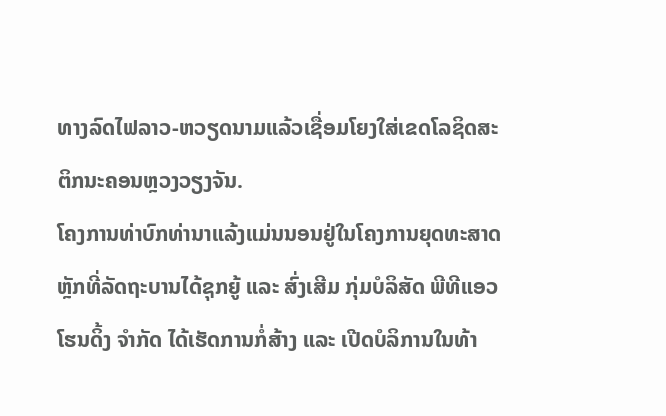ທາງລົດໄຟລາວ-ຫວຽດນາມແລ້ວເຊື່ອມໂຍງໃສ່ເຂດໂລຊິດສະຕິກນະຄອນຫຼວງວຽງຈັນ.
ໂຄງການທ່າບົກທ່ານາແລ້ງແມ່ນນອນຢູ່ໃນໂຄງການຍຸດທະສາດຫຼັກທີ່ລັດຖະບານໄດ້ຊຸກຍູ້ ແລະ ສົ່ງເສີມ ກຸ່ມບໍລິສັດ ພີທີແອວໂຮນດິ້ງ ຈຳກັດ ໄດ້ເຮັດການກໍ່ສ້າງ ແລະ ເປີດບໍລິການໃນທ້າ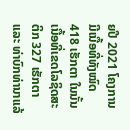ຍປີ 2021 ໂຄງການມີເນື້ອທີ່ທັງໝົດ 418 ເຮັກຕາ ໃນນັ້ນເນື້ອທີ່ເຂດໂລຊິດສະຕິກ 327 ເຮັກຕາ ແລະ ທ່າບົກທ່ານາແລ້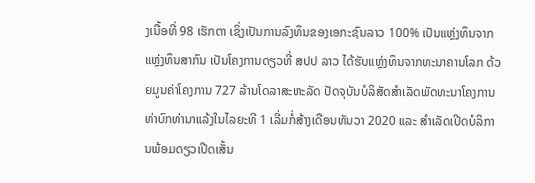ງເນື້ອທີ່ 98 ເຮັກຕາ ເຊິ່ງເປັນການລົງທຶນຂອງເອກະຊົນລາວ 100% ເປັນແຫຼ່ງທຶນຈາກແຫຼ່ງທຶນສາກົນ ເປັນໂຄງການດຽວທີ່ ສປປ ລາວ ໄດ້ຮັບແຫຼ່ງທຶນຈາກທະນາຄານໂລກ ດ້ວຍມູນຄ່າໂຄງການ 727 ລ້ານໂດລາສະຫະລັດ ປັດຈຸບັນບໍລິສັດສຳເລັດພັດທະນາໂຄງການທ່າບົກທ່ານາແລ້ງໃນໄລຍະທີ 1 ເລີ່ມກໍ່ສ້າງເດືອນທັນວາ 2020 ແລະ ສຳເລັດເປີດບໍລິການພ້ອມດຽວເປີດເສັ້ນ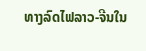ທາງລົດໄຟລາວ-ຈີນໃນ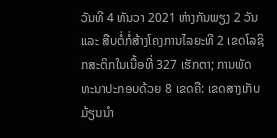ວັນທີ 4 ທັນວາ 2021 ຫ່າງກັນພຽງ 2 ວັນ ແລະ ສືບຕໍ່ກໍ່ສ້າງໂຄງການໄລຍະທີ 2 ເຂດໂລຊິກສະຕິກໃນເນື້ອທີ່ 327 ເຮັກຕາ; ການພັດທະນາປະກອບດ້ວຍ 8 ເຂດຄື: ເຂດສາງເກັບມ້ຽນນໍາ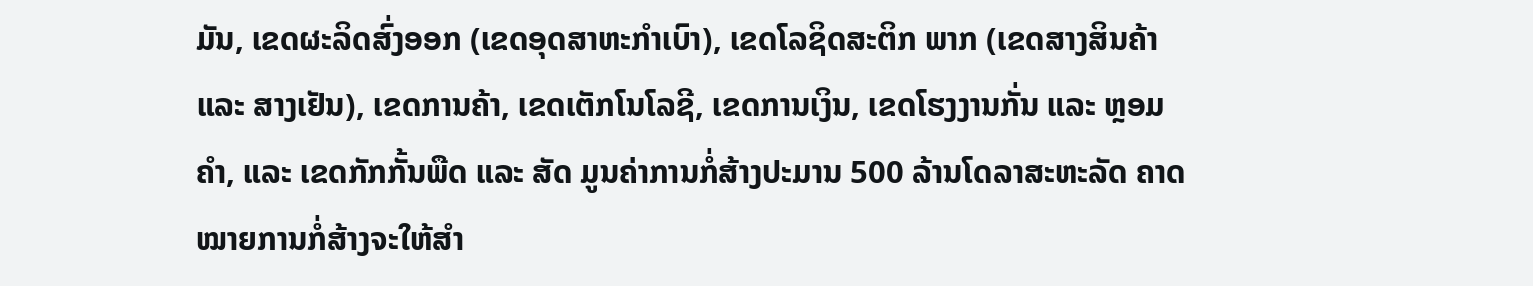ມັນ, ເຂດຜະລິດສົ່ງອອກ (ເຂດອຸດສາຫະກຳເບົາ), ເຂດໂລຊິດສະຕິກ ພາກ (ເຂດສາງສິນຄ້າ ແລະ ສາງເຢັນ), ເຂດການຄ້າ, ເຂດເຕັກໂນໂລຊີ, ເຂດການເງິນ, ເຂດໂຮງງານກັ່ນ ແລະ ຫຼອມຄໍາ, ແລະ ເຂດກັກກັ້ນພືດ ແລະ ສັດ ມູນຄ່າການກໍ່ສ້າງປະມານ 500 ລ້ານໂດລາສະຫະລັດ ຄາດໝາຍການກໍ່ສ້າງຈະໃຫ້ສຳ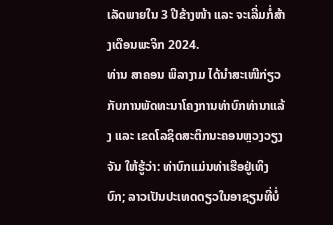ເລັດພາຍໃນ 3 ປີຂ້າງໜ້າ ແລະ ຈະເລີ່ມກໍ່ສ້າງເດືອນພະຈິກ 2024.
ທ່ານ ສາຄອນ ພິລາງາມ ໄດ້ນໍາສະເໜີກ່ຽວກັບການພັດທະນາໂຄງການທ່າບົກທ່ານາແລ້ງ ແລະ ເຂດໂລຊິດສະຕິກນະຄອນຫຼວງວຽງຈັນ ໃຫ້ຮູ້ວ່າ: ທ່າບົກແມ່ນທ່າເຮືອຢູ່ເທິງບົກ; ລາວເປັນປະເທດດຽວໃນອາຊຽນທີ່ບໍ່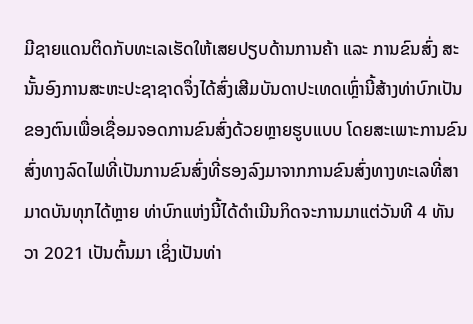ມີຊາຍແດນຕິດກັບທະເລເຮັດໃຫ້ເສຍປຽບດ້ານການຄ້າ ແລະ ການຂົນສົ່ງ ສະນັ້ນອົງການສະຫະປະຊາຊາດຈຶ່ງໄດ້ສົ່ງເສີມບັນດາປະເທດເຫຼົ່ານີ້ສ້າງທ່າບົກເປັນຂອງຕົນເພື່ອເຊື່ອມຈອດການຂົນສົ່ງດ້ວຍຫຼາຍຮູບແບບ ໂດຍສະເພາະການຂົນສົ່ງທາງລົດໄຟທີ່ເປັນການຂົນສົ່ງທີ່ຮອງລົງມາຈາກການຂົນສົ່ງທາງທະເລທີ່ສາມາດບັນທຸກໄດ້ຫຼາຍ ທ່າບົກແຫ່ງນີ້ໄດ້ດຳເນີນກິດຈະການມາແຕ່ວັນທີ 4 ທັນວາ 2021 ເປັນຕົ້ນມາ ເຊິ່ງເປັນທ່າ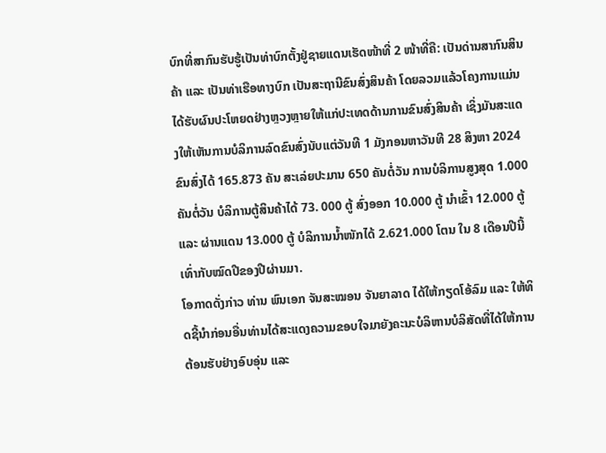ບົກທີ່ສາກົນຮັບຮູ້ເປັນທ່າບົກຕັ້ງຢູ່ຊາຍແດນເຮັດໜ້າທີ່ 2 ໜ້າທີ່ຄື: ເປັນດ່ານສາກົນສິນຄ້າ ແລະ ເປັນທ່າເຮືອທາງບົກ ເປັນສະຖານີຂົນສົ່ງສິນຄ້າ ໂດຍລວມແລ້ວໂຄງການແມ່ນໄດ້ຮັບຜົນປະໂຫຍດຢ່າງຫຼວງຫຼາຍໃຫ້ແກ່ປະເທດດ້ານການຂົນສົ່ງສິນຄ້າ ເຊິ່ງມັນສະແດງໃຫ້ເຫັນການບໍລິການລົດຂົນສົ່ງນັບແຕ່ວັນທີ 1 ມັງກອນຫາວັນທີ 28 ສິງຫາ 2024 ຂົນສົ່ງໄດ້ 165.873 ຄັນ ສະເລ່ຍປະມານ 650 ຄັນຕໍ່ວັນ ການບໍລິການສູງສຸດ 1.000 ຄັນຕໍ່ວັນ ບໍລິການຕູ້ສິນຄ້າໄດ້ 73. 000 ຕູ້ ສົ່ງອອກ 10.000 ຕູ້ ນໍາເຂົ້າ 12.000 ຕູ້ ແລະ ຜ່ານແດນ 13.000 ຕູ້ ບໍລິການນໍ້າໜັກໄດ້ 2.621.000 ໂຕນ ໃນ 8 ເດືອນປີນີ້ເທົ່າກັບໝົດປີຂອງປີຜ່ານມາ.
ໂອກາດດັ່ງກ່າວ ທ່ານ ພົນເອກ ຈັນສະໝອນ ຈັນຍາລາດ ໄດ້ໃຫ້ກຽດໂອ້ລົມ ແລະ ໃຫ້ທິດຊີ້ນໍາກ່ອນອື່ນທ່ານໄດ້ສະແດງຄວາມຂອບໃຈມາຍັງຄະນະບໍລິຫານບໍລິສັດທີ່ໄດ້ໃຫ້ການຕ້ອນຮັບຢ່າງອົບອຸ່ນ ແລະ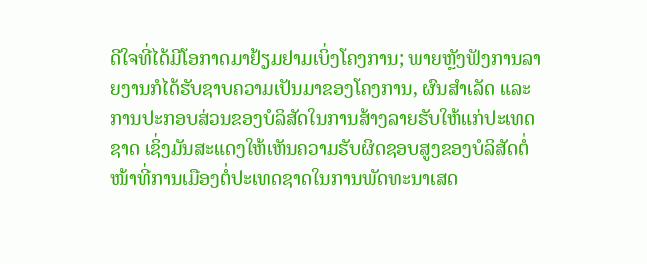ດີໃຈທີ່ໄດ້ມີໂອກາດມາຢ້ຽມຢາມເບິ່ງໂຄງການ; ພາຍຫຼັງຟັງການລາຍງານກໍໄດ້ຮັບຊາບຄວາມເປັນມາຂອງໂຄງການ, ຜົນສຳເລັດ ແລະ ການປະກອບສ່ວນຂອງບໍລິສັດໃນການສ້າງລາຍຮັບໃຫ້ແກ່ປະເທດຊາດ ເຊິ່ງມັນສະແດງໃຫ້ເຫັນຄວາມຮັບຜິດຊອບສູງຂອງບໍລິສັດຕໍ່ໜ້າທີ່ການເມືອງຕໍ່ປະເທດຊາດໃນການພັດທະນາເສດ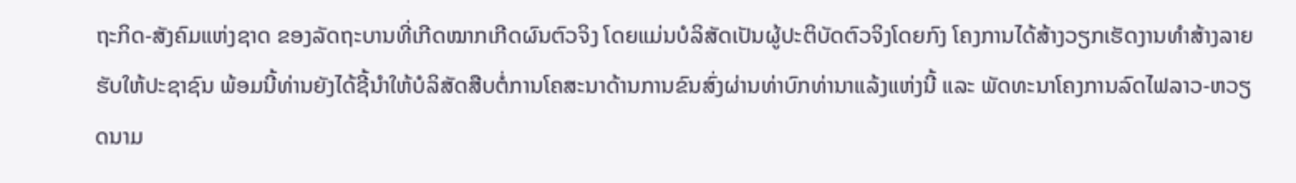ຖະກິດ-ສັງຄົມແຫ່ງຊາດ ຂອງລັດຖະບານທີ່ເກີດໝາກເກີດຜົນຕົວຈິງ ໂດຍແມ່ນບໍລິສັດເປັນຜູ້ປະຕິບັດຕົວຈິງໂດຍກົງ ໂຄງການໄດ້ສ້າງວຽກເຮັດງານທຳສ້າງລາຍຮັບໃຫ້ປະຊາຊົນ ພ້ອມນີ້ທ່ານຍັງໄດ້ຊີ້ນໍາໃຫ້ບໍລິສັດສືບຕໍ່ການໂຄສະນາດ້ານການຂົນສົ່ງຜ່ານທ່າບົກທ່ານາແລ້ງແຫ່ງນີ້ ແລະ ພັດທະນາໂຄງການລົດໄຟລາວ-ຫວຽດນາມ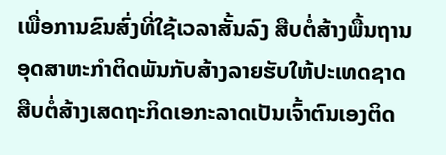ເພື່ອການຂົນສົ່ງທີ່ໃຊ້ເວລາສັ້ນລົງ ສືບຕໍ່ສ້າງພື້ນຖານອຸດສາຫະກຳຕິດພັນກັບສ້າງລາຍຮັບໃຫ້ປະເທດຊາດ ສືບຕໍ່ສ້າງເສດຖະກິດເອກະລາດເປັນເຈົ້າຕົນເອງຕິດ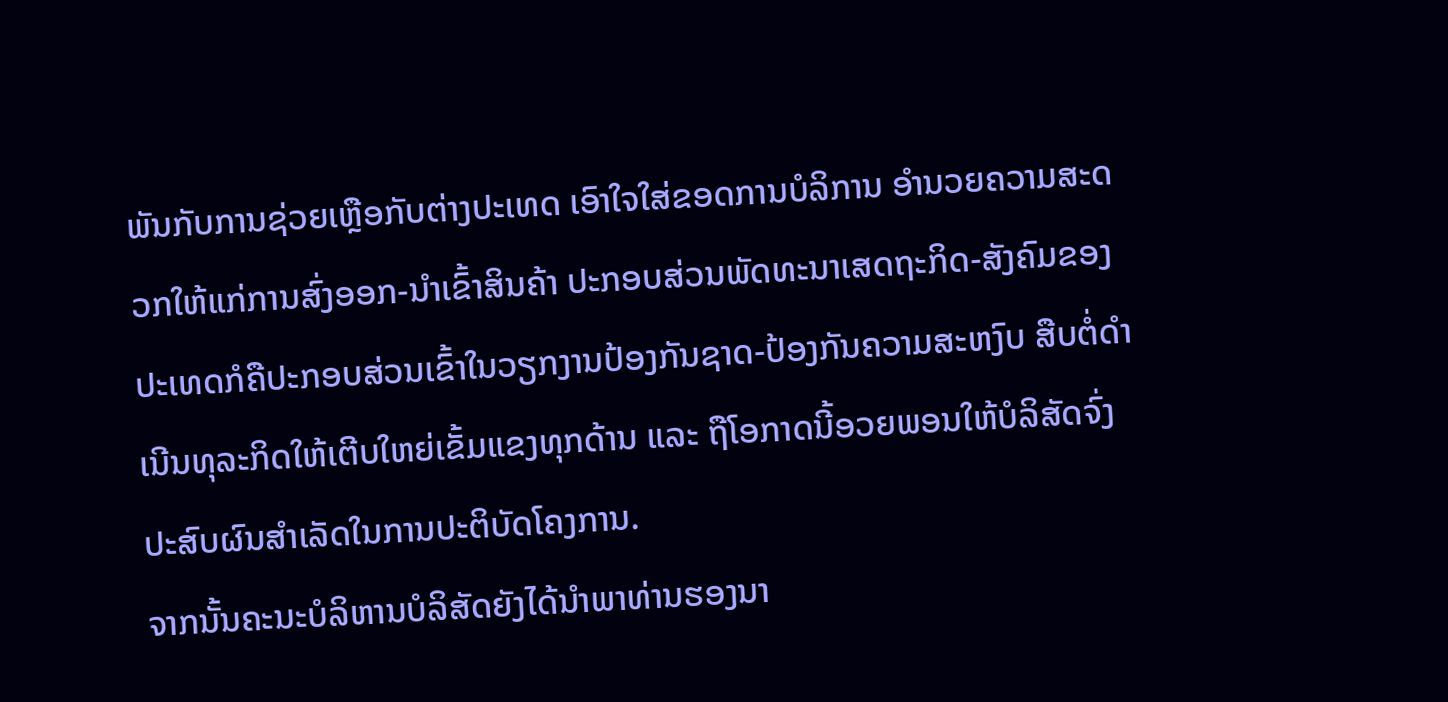ພັນກັບການຊ່ວຍເຫຼືອກັບຕ່າງປະເທດ ເອົາໃຈໃສ່ຂອດການບໍລິການ ອຳນວຍຄວາມສະດວກໃຫ້ແກ່ການສົ່ງອອກ-ນໍາເຂົ້າສິນຄ້າ ປະກອບສ່ວນພັດທະນາເສດຖະກິດ-ສັງຄົມຂອງປະເທດກໍຄືປະກອບສ່ວນເຂົ້າໃນວຽກງານປ້ອງກັນຊາດ-ປ້ອງກັນຄວາມສະຫງົບ ສືບຕໍ່ດຳເນີນທຸລະກິດໃຫ້ເຕີບໃຫຍ່ເຂັ້ມແຂງທຸກດ້ານ ແລະ ຖືໂອກາດນີ້ອວຍພອນໃຫ້ບໍລິສັດຈົ່ງປະສົບຜົນສຳເລັດໃນການປະຕິບັດໂຄງການ.
ຈາກນັ້ນຄະນະບໍລິຫານບໍລິສັດຍັງໄດ້ນໍາພາທ່ານຮອງນາ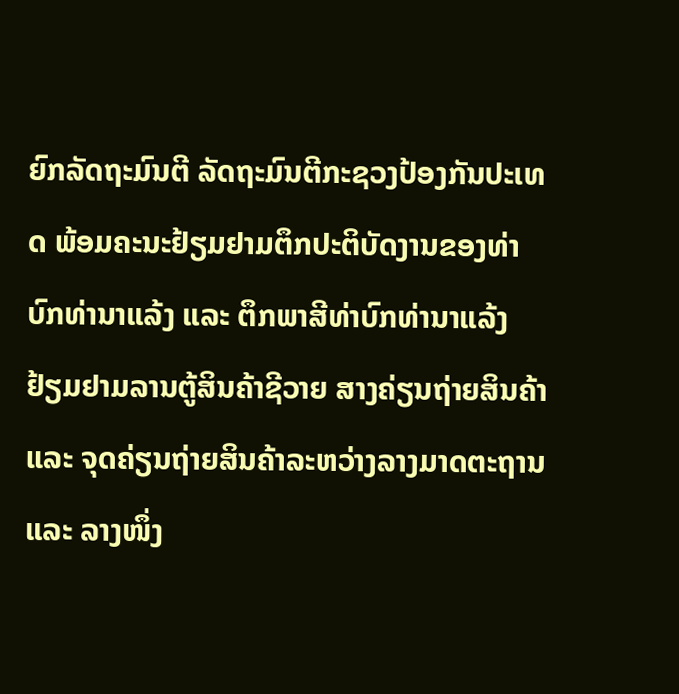ຍົກລັດຖະມົນຕີ ລັດຖະມົນຕີກະຊວງປ້ອງກັນປະເທດ ພ້ອມຄະນະຢ້ຽມຢາມຕຶກປະຕິບັດງານຂອງທ່າບົກທ່ານາແລ້ງ ແລະ ຕຶກພາສີທ່າບົກທ່ານາແລ້ງ ຢ້ຽມຢາມລານຕູ້ສິນຄ້າຊີວາຍ ສາງຄ່ຽນຖ່າຍສິນຄ້າ ແລະ ຈຸດຄ່ຽນຖ່າຍສິນຄ້າລະຫວ່າງລາງມາດຕະຖານ ແລະ ລາງໜຶ່ງ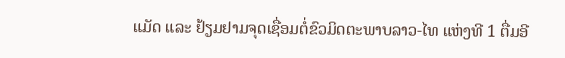ແມັດ ແລະ ຢ້ຽມຢາມຈຸດເຊື່ອມຕໍ່ຂົວມິດຕະພາບລາວ-ໄທ ແຫ່ງທີ 1 ຕື່ມອີ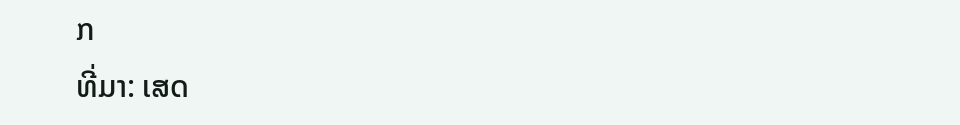ກ
ທີ່ມາ: ເສດ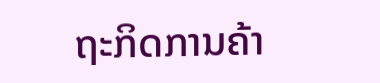ຖະກິດການຄ້າ